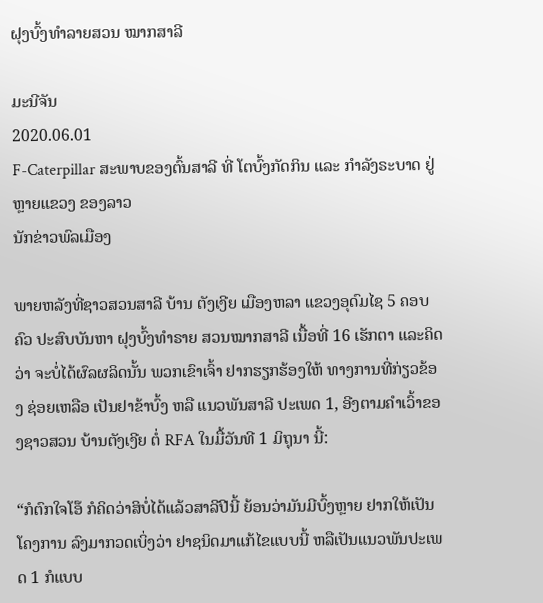ຝຸງບົ້ງທໍາລາຍສວນ ໝາກສາລີ

ມະນີຈັນ
2020.06.01
F-Caterpillar ສະພາບຂອງຕົ້ນສາລີ ທີ່ ໂຕບົ້ງກັດກິນ ແລະ ກໍາລັງຣະບາດ ຢູ່ຫຼາຍແຂວງ ຂອງລາວ
ນັກຂ່າວພົລເມືອງ

ພາຍຫລັງທີ່ຊາວສວນສາລີ ບ້ານ ຕັງເງີຍ ເມືອງຫລາ ແຂວງອຸດົມໄຊ 5 ຄອບຄົວ ປະສົບບັນຫາ ຝຸງບົ້ງທໍາຣາຍ ສວນໝາກສາລີ ເນື້ອທີ່ 16 ເຮັກຕາ ແລະຄິດວ່າ ຈະບໍ່ໄດ້ຜົລຜລິດນັ້ນ ພວກເຂົາເຈົ້າ ຢາກຮຽກຮ້ອງໃຫ້ ທາງການທີ່ກ່ຽວຂ້ອງ ຊ່ອຍເຫລືອ ເປັນຢາຂ້າບົ້ງ ຫລື ແນວພັນສາລີ ປະເພດ 1, ອີງຕາມຄໍາເວົ້າຂອງຊາວສວນ ບ້ານຕັງເງີຍ ຕໍ່ RFA ໃນມື້ວັນທີ 1 ມິຖຸນາ ນີ້:

“ກໍຕົກໃຈໂອ໊ ກໍຄິດວ່າສິບໍ່ໄດ້ແລ້ວສາລີປີນີ້ ຍ້ອນວ່າມັນມີບົ້ງຫຼາຍ ຢາກໃຫ້ເປັນໂຄງການ ລົງມາກວດເບິ່ງວ່າ ຢາຊນິດມາແກ້ໄຂແບບນີ້ ຫລືເປັນແນວພັນປະເພດ 1 ກໍແບບ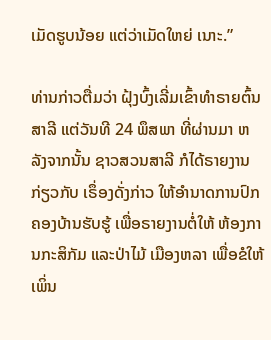ເມັດຮູບນ້ອຍ ແຕ່ວ່າເມັດໃຫຍ່ ເນາະ.”

ທ່ານກ່າວຕື່ມວ່າ ຝຸ້ງບົ້ງເລີ່ມເຂົ້າທໍາຣາຍຕົ້ນສາລີ ແຕ່ວັນທີ 24 ພຶສພາ ທີ່ຜ່ານມາ ຫລັງຈາກນັ້ນ ຊາວສວນສາລີ ກໍໄດ້ຣາຍງານ ກ່ຽວກັບ ເຣຶ່ອງດັ່ງກ່າວ ໃຫ້ອໍານາດການປົກຄອງບ້ານຮັບຮູ້ ເພື່ອຣາຍງານຕໍ່ໃຫ້ ຫ້ອງການກະສິກັມ ແລະປ່າໄມ້ ເມືອງຫລາ ເພື່ອຂໍໃຫ້ເພິ່ນ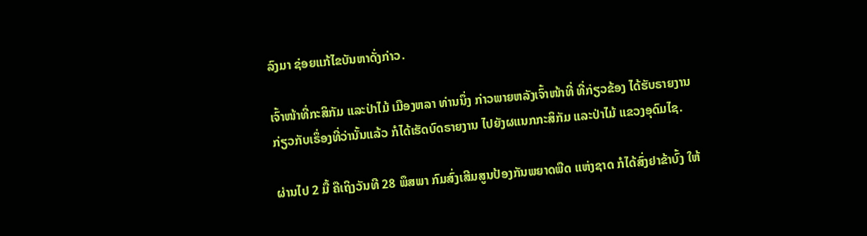ລົງມາ ຊ່ອຍແກ້ໄຂບັນຫາດັ່ງກ່າວ.

ເຈົ້າໜ້າທີ່ກະສິກັມ ແລະປ່າໄມ້ ເມືອງຫລາ ທ່ານນຶ່ງ ກ່າວພາຍຫລັງເຈົ້າໜ້າທີ່ ທີ່ກ່ຽວຂ້ອງ ໄດ້ຮັບຣາຍງານ ກ່ຽວກັບເຣຶ່ອງທີ່ວ່ານັ້ນແລ້ວ ກໍໄດ້ເຮັດບົດຣາຍງານ ໄປຍັງຜແນກກະສິກັມ ແລະປ່າໄມ້ ແຂວງອຸດົມໄຊ.

ຜ່ານໄປ 2 ມື້ ຄືເຖິງວັນທີ 28 ພຶສພາ ກົມສົ່ງເສີມສູນປ້ອງກັນພຍາດພືດ ແຫ່ງຊາດ ກໍໄດ້ສົ່ງຢາຂ້າບົ້ງ ໃຫ້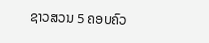ຊາວສວນ 5 ຄອບຄົວ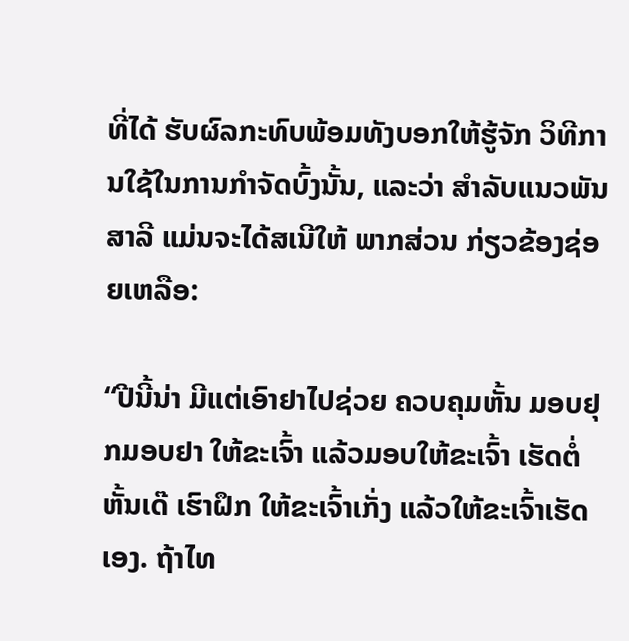ທີ່ໄດ້ ຮັບຜົລກະທົບພ້ອມທັງບອກໃຫ້ຮູ້ຈັກ ວິທີການໃຊ້ໃນການກໍາຈັດບົ້ງນັ້ນ, ແລະວ່າ ສໍາລັບແນວພັນສາລີ ແມ່ນຈະໄດ້ສເນີໃຫ້ ພາກສ່ວນ ກ່ຽວຂ້ອງຊ່ອຍເຫລືອ:

“ປີນີ້ນ່າ ມີແຕ່ເອົາຢາໄປຊ່ວຍ ຄວບຄຸມຫັ້ນ ມອບຢຸກມອບຢາ ໃຫ້ຂະເຈົ້າ ແລ້ວມອບໃຫ້ຂະເຈົ້າ ເຮັດຕໍ່ຫັ້ນເດ໊ ເຮົາຝຶກ ໃຫ້ຂະເຈົ້າເກັ່ງ ແລ້ວໃຫ້ຂະເຈົ້າເຮັດເອງ. ຖ້າໄທ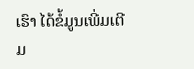ເຮົາ ໄດ້ຂໍ້ມູນເພີ່ມເຕີມ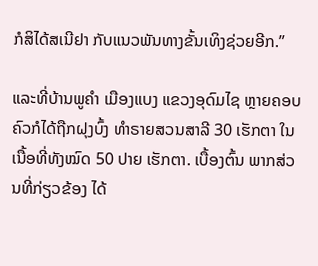ກໍສິໄດ້ສເນີຢາ ກັບແນວພັນທາງຂັ້ນເທິງຊ່ວຍອີກ.”

ແລະທີ່ບ້ານພູຄໍາ ເມືອງແບງ ແຂວງອຸດົມໄຊ ຫຼາຍຄອບຄົວກໍໄດ້ຖືກຝຸງບົ້ງ ທໍາຣາຍສວນສາລີ 30 ເຮັກຕາ ໃນເນື້ອທີ່ທັງໝົດ 50 ປາຍ ເຮັກຕາ. ເບື້ອງຕົ້ນ ພາກສ່ວນທີ່ກ່ຽວຂ້ອງ ໄດ້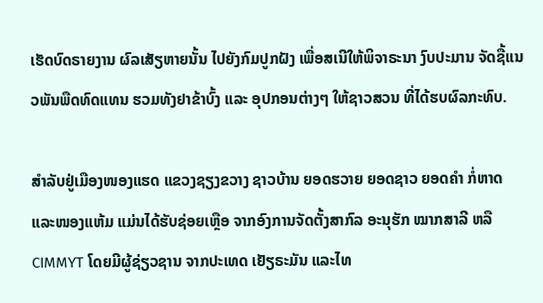ເຮັດບົດຣາຍງານ ຜົລເສັຽຫາຍນັ້ນ ໄປຍັງກົມປູກຝັງ ເພື່ອສເນີໃຫ້ພິຈາຣະນາ ງົບປະມານ ຈັດຊື້ແນວພັນພືດທົດແທນ ຮວມທັງຢາຂ້າບົ້ງ ແລະ ອຸປກອນຕ່າງໆ ໃຫ້ຊາວສວນ ທີ່ໄດ້ຮບຜົລກະທົບ.

ສໍາລັບຢູ່ເມືອງໜອງແຮດ ແຂວງຊຽງຂວາງ ຊາວບ້ານ ຍອດຮວາຍ ຍອດຊາວ ຍອດຄໍາ ກໍ່ຫາດ ແລະໜອງແຫ້ມ ແມ່ນໄດ້ຮັບຊ່ອຍເຫຼືອ ຈາກອົງການຈັດຕັ້ງສາກົລ ອະນຸຮັກ ໝາກສາລີ ຫລື CIMMYT ໂດຍມີຜູ້ຊ່ຽວຊານ ຈາກປະເທດ ເຢັຽຣະມັນ ແລະໄທ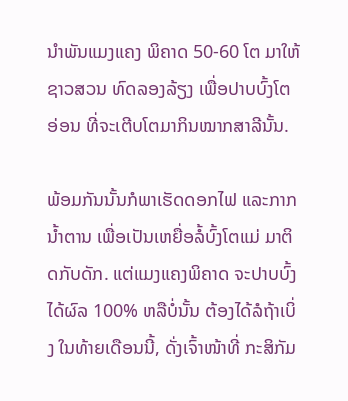ນໍາພັນແມງແຄງ ພິຄາດ 50-60 ໂຕ ມາໃຫ້ຊາວສວນ ທົດລອງລ້ຽງ ເພື່ອປາບບົ້ງໂຕອ່ອນ ທີ່ຈະເຕີບໂຕມາກິນໝາກສາລີນັ້ນ.

ພ້ອມກັນນັ້ນກໍພາເຮັດດອກໄຟ ແລະກາກນໍ້າຕານ ເພື່ອເປັນເຫຍື່ອລໍ້ບົ້ງໂຕແມ່ ມາຕິດກັບດັກ. ແຕ່ແມງແຄງພິຄາດ ຈະປາບບົ້ງໄດ້ຜົລ 100% ຫລືບໍ່ນັ້ນ ຕ້ອງໄດ້ລໍຖ້າເບິ່ງ ໃນທ້າຍເດືອນນີ້, ດັ່ງເຈົ້າໜ້າທີ່ ກະສິກັມ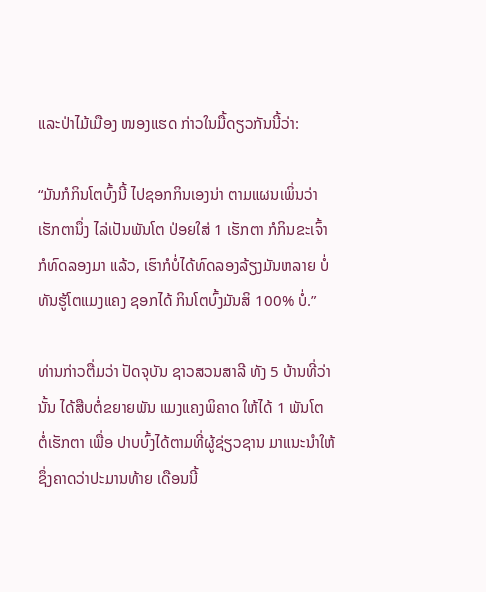ແລະປ່າໄມ້ເມືອງ ໜອງແຮດ ກ່າວໃນມື້ດຽວກັນນີ້ວ່າ:

“ມັນກໍກິນໂຕບົ້ງນີ້ ໄປຊອກກິນເອງນ່າ ຕາມແຜນເພິ່ນວ່າ ເຮັກຕານຶ່ງ ໄລ່ເປັນພັນໂຕ ປ່ອຍໃສ່ 1 ເຮັກຕາ ກໍກິນຂະເຈົ້າກໍທົດລອງມາ ແລ້ວ, ເຮົາກໍບໍ່ໄດ້ທົດລອງລ້ຽງມັນຫລາຍ ບໍ່ທັນຮູ້ໂຕແມງແຄງ ຊອກໄດ້ ກິນໂຕບົ້ງມັນສິ 100% ບໍ່.”

ທ່ານກ່າວຕື່ມວ່າ ປັດຈຸບັນ ຊາວສວນສາລີ ທັງ 5 ບ້ານທີ່ວ່ານັ້ນ ໄດ້ສືບຕໍ່ຂຍາຍພັນ ແມງແຄງພິຄາດ ໃຫ້ໄດ້ 1 ພັນໂຕ ຕໍ່ເຮັກຕາ ເພື່ອ ປາບບົ້ງໄດ້ຕາມທີ່ຜູ້ຊ່ຽວຊານ ມາແນະນໍາໃຫ້ ຊຶ່ງຄາດວ່າປະມານທ້າຍ ເດືອນນີ້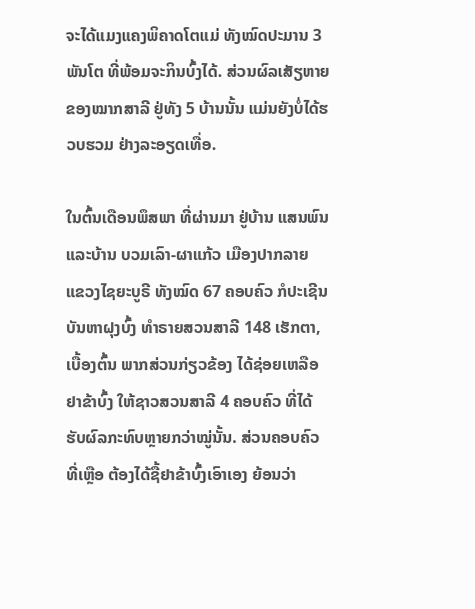ຈະໄດ້ແມງແຄງພິຄາດໂຕແມ່ ທັງໝົດປະມານ 3 ພັນໂຕ ທີ່ພ້ອມຈະກິນບົ້ງໄດ້. ສ່ວນຜົລເສັຽຫາຍຂອງໝາກສາລີ ຢູ່ທັງ 5 ບ້ານນັ້ນ ແມ່ນຍັງບໍ່ໄດ້ຮວບຮວມ ຢ່າງລະອຽດເທື່ອ.

ໃນຕົ້ນເດືອນພຶສພາ ທີ່ຜ່ານມາ ຢູ່ບ້ານ ແສນພົນ ແລະບ້ານ ບວມເລົາ-ຜາແກ້ວ ເມືອງປາກລາຍ ແຂວງໄຊຍະບູຣີ ທັງໝົດ 67 ຄອບຄົວ ກໍປະເຊີນບັນຫາຝຸງບົ້ງ ທໍາຣາຍສວນສາລີ 148 ເຮັກຕາ, ເບື້ອງຕົ້ນ ພາກສ່ວນກ່ຽວຂ້ອງ ໄດ້ຊ່ອຍເຫລືອຢາຂ້າບົ້ງ ໃຫ້ຊາວສວນສາລີ 4 ຄອບຄົວ ທີ່ໄດ້ຮັບຜົລກະທົບຫຼາຍກວ່າໝູ່ນັ້ນ. ສ່ວນຄອບຄົວທີ່ເຫຼືອ ຕ້ອງໄດ້ຊື້ຢາຂ້າບົ້ງເອົາເອງ ຍ້ອນວ່າ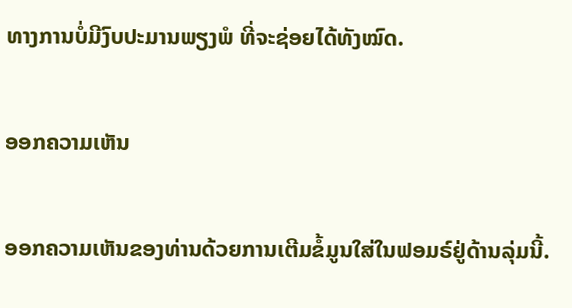ທາງການບໍ່ມີງົບປະມານພຽງພໍ ທີ່ຈະຊ່ອຍໄດ້ທັງໝົດ.

ອອກຄວາມເຫັນ

ອອກຄວາມເຫັນຂອງທ່ານດ້ວຍການເຕີມຂໍ້ມູນໃສ່ໃນຟອມຣ໌ຢູ່ດ້ານລຸ່ມນີ້.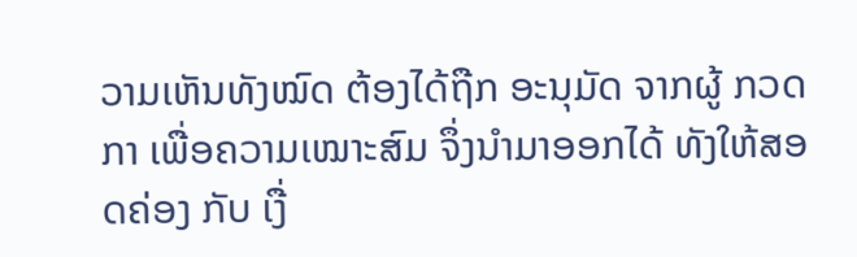ວາມເຫັນທັງໝົດ ຕ້ອງໄດ້ຖືກ ອະນຸມັດ ຈາກຜູ້ ກວດກາ ເພື່ອຄວາມເໝາະສົມ ຈຶ່ງນໍາມາອອກໄດ້ ທັງໃຫ້ສອດຄ່ອງ ກັບ ເງື່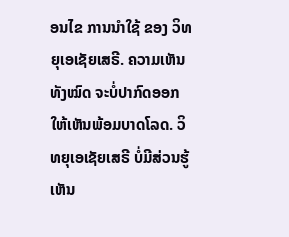ອນໄຂ ການນຳໃຊ້ ຂອງ ວິທຍຸເອເຊັຍເສຣີ. ຄວາມເຫັນທັງໝົດ ຈະບໍ່ປາກົດອອກ ໃຫ້ເຫັນພ້ອມບາດໂລດ. ວິທຍຸເອເຊັຍເສຣີ ບໍ່ມີສ່ວນຮູ້ເຫັນ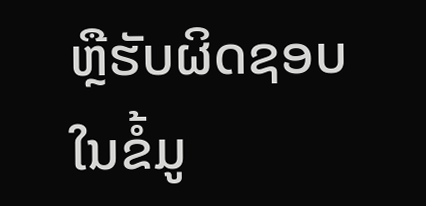ຫຼືຮັບຜິດຊອບ ໃນຂໍ້ມູ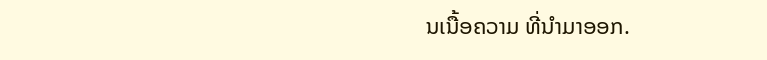ນເນື້ອຄວາມ ທີ່ນໍາມາອອກ.